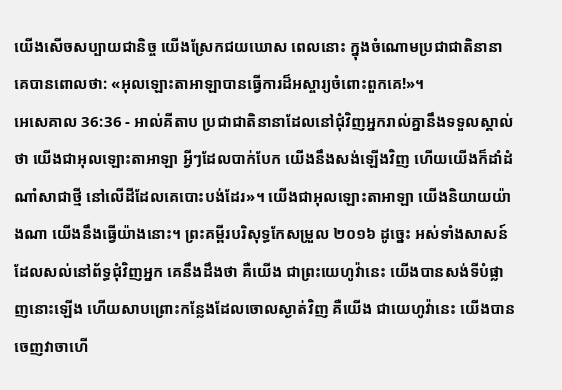យើងសើចសប្បាយជានិច្ច យើងស្រែកជយឃោស ពេលនោះ ក្នុងចំណោមប្រជាជាតិនានា គេបានពោលថា: «អុលឡោះតាអាឡាបានធ្វើការដ៏អស្ចារ្យចំពោះពួកគេ!»។
អេសេគាល 36:36 - អាល់គីតាប ប្រជាជាតិនានាដែលនៅជុំវិញអ្នករាល់គ្នានឹងទទួលស្គាល់ថា យើងជាអុលឡោះតាអាឡា អ្វីៗដែលបាក់បែក យើងនឹងសង់ឡើងវិញ ហើយយើងក៏ដាំដំណាំសាជាថ្មី នៅលើដីដែលគេបោះបង់ដែរ»។ យើងជាអុលឡោះតាអាឡា យើងនិយាយយ៉ាងណា យើងនឹងធ្វើយ៉ាងនោះ។ ព្រះគម្ពីរបរិសុទ្ធកែសម្រួល ២០១៦ ដូច្នេះ អស់ទាំងសាសន៍ដែលសល់នៅព័ទ្ធជុំវិញអ្នក គេនឹងដឹងថា គឺយើង ជាព្រះយេហូវ៉ានេះ យើងបានសង់ទីបំផ្លាញនោះឡើង ហើយសាបព្រោះកន្លែងដែលចោលស្ងាត់វិញ គឺយើង ជាយេហូវ៉ានេះ យើងបានចេញវាចាហើ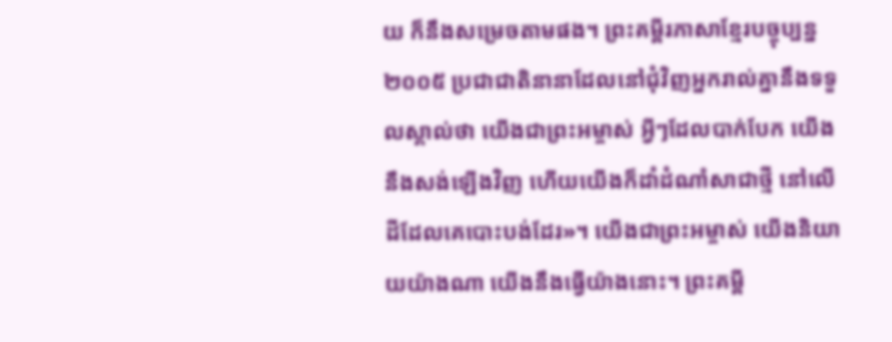យ ក៏នឹងសម្រេចតាមផង។ ព្រះគម្ពីរភាសាខ្មែរបច្ចុប្បន្ន ២០០៥ ប្រជាជាតិនានាដែលនៅជុំវិញអ្នករាល់គ្នានឹងទទួលស្គាល់ថា យើងជាព្រះអម្ចាស់ អ្វីៗដែលបាក់បែក យើងនឹងសង់ឡើងវិញ ហើយយើងក៏ដាំដំណាំសាជាថ្មី នៅលើដីដែលគេបោះបង់ដែរ»។ យើងជាព្រះអម្ចាស់ យើងនិយាយយ៉ាងណា យើងនឹងធ្វើយ៉ាងនោះ។ ព្រះគម្ពី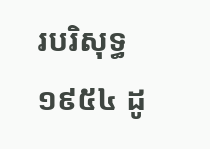របរិសុទ្ធ ១៩៥៤ ដូ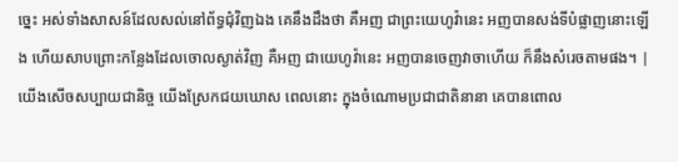ច្នេះ អស់ទាំងសាសន៍ដែលសល់នៅព័ទ្ធជុំវិញឯង គេនឹងដឹងថា គឺអញ ជាព្រះយេហូវ៉ានេះ អញបានសង់ទីបំផ្លាញនោះឡើង ហើយសាបព្រោះកន្លែងដែលចោលស្ងាត់វិញ គឺអញ ជាយេហូវ៉ានេះ អញបានចេញវាចាហើយ ក៏នឹងសំរេចតាមផង។ |
យើងសើចសប្បាយជានិច្ច យើងស្រែកជយឃោស ពេលនោះ ក្នុងចំណោមប្រជាជាតិនានា គេបានពោល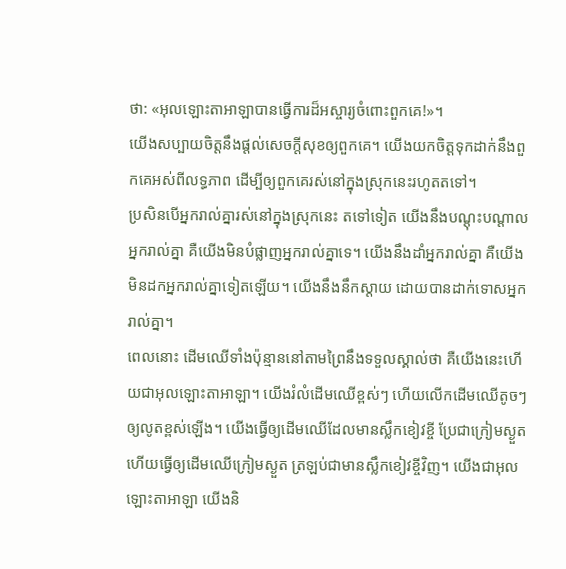ថា: «អុលឡោះតាអាឡាបានធ្វើការដ៏អស្ចារ្យចំពោះពួកគេ!»។
យើងសប្បាយចិត្តនឹងផ្ដល់សេចក្ដីសុខឲ្យពួកគេ។ យើងយកចិត្តទុកដាក់នឹងពួកគេអស់ពីលទ្ធភាព ដើម្បីឲ្យពួកគេរស់នៅក្នុងស្រុកនេះរហូតតទៅ។
ប្រសិនបើអ្នករាល់គ្នារស់នៅក្នុងស្រុកនេះ តទៅទៀត យើងនឹងបណ្ដុះបណ្ដាលអ្នករាល់គ្នា គឺយើងមិនបំផ្លាញអ្នករាល់គ្នាទេ។ យើងនឹងដាំអ្នករាល់គ្នា គឺយើងមិនដកអ្នករាល់គ្នាទៀតឡើយ។ យើងនឹងនឹកស្ដាយ ដោយបានដាក់ទោសអ្នករាល់គ្នា។
ពេលនោះ ដើមឈើទាំងប៉ុន្មាននៅតាមព្រៃនឹងទទួលស្គាល់ថា គឺយើងនេះហើយជាអុលឡោះតាអាឡា។ យើងរំលំដើមឈើខ្ពស់ៗ ហើយលើកដើមឈើតូចៗឲ្យលូតខ្ពស់ឡើង។ យើងធ្វើឲ្យដើមឈើដែលមានស្លឹកខៀវខ្ចី ប្រែជាក្រៀមស្ងួត ហើយធ្វើឲ្យដើមឈើក្រៀមស្ងួត ត្រឡប់ជាមានស្លឹកខៀវខ្ចីវិញ។ យើងជាអុលឡោះតាអាឡា យើងនិ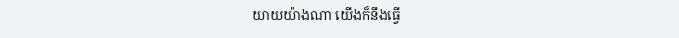យាយយ៉ាងណា យើងក៏នឹងធ្វើ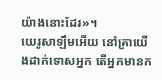យ៉ាងនោះដែរ»។
យេរូសាឡឹមអើយ នៅគ្រាយើងដាក់ទោសអ្នក តើអ្នកមានក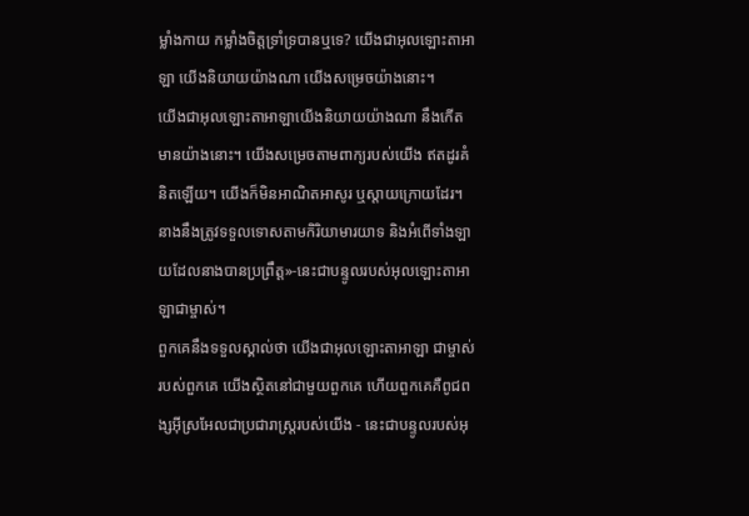ម្លាំងកាយ កម្លាំងចិត្តទ្រាំទ្របានឬទេ? យើងជាអុលឡោះតាអាឡា យើងនិយាយយ៉ាងណា យើងសម្រេចយ៉ាងនោះ។
យើងជាអុលឡោះតាអាឡាយើងនិយាយយ៉ាងណា នឹងកើតមានយ៉ាងនោះ។ យើងសម្រេចតាមពាក្យរបស់យើង ឥតដូរគំនិតឡើយ។ យើងក៏មិនអាណិតអាសូរ ឬស្ដាយក្រោយដែរ។ នាងនឹងត្រូវទទួលទោសតាមកិរិយាមារយាទ និងអំពើទាំងឡាយដែលនាងបានប្រព្រឹត្ត»-នេះជាបន្ទូលរបស់អុលឡោះតាអាឡាជាម្ចាស់។
ពួកគេនឹងទទួលស្គាល់ថា យើងជាអុលឡោះតាអាឡា ជាម្ចាស់របស់ពួកគេ យើងស្ថិតនៅជាមួយពួកគេ ហើយពួកគេគឺពូជពង្សអ៊ីស្រអែលជាប្រជារាស្ត្ររបស់យើង - នេះជាបន្ទូលរបស់អុ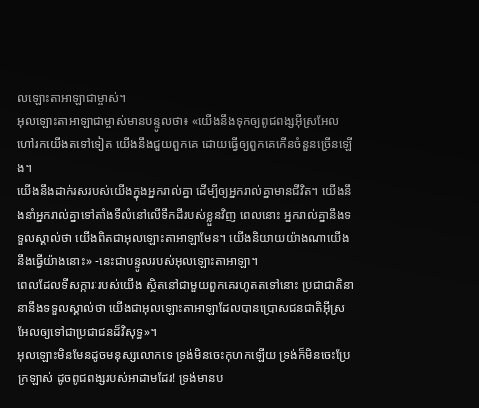លឡោះតាអាឡាជាម្ចាស់។
អុលឡោះតាអាឡាជាម្ចាស់មានបន្ទូលថា៖ «យើងនឹងទុកឲ្យពូជពង្សអ៊ីស្រអែលហៅរកយើងតទៅទៀត យើងនឹងជួយពួកគេ ដោយធ្វើឲ្យពួកគេកើនចំនួនច្រើនឡើង។
យើងនឹងដាក់រសរបស់យើងក្នុងអ្នករាល់គ្នា ដើម្បីឲ្យអ្នករាល់គ្នាមានជីវិត។ យើងនឹងនាំអ្នករាល់គ្នាទៅតាំងទីលំនៅលើទឹកដីរបស់ខ្លួនវិញ ពេលនោះ អ្នករាល់គ្នានឹងទទួលស្គាល់ថា យើងពិតជាអុលឡោះតាអាឡាមែន។ យើងនិយាយយ៉ាងណាយើងនឹងធ្វើយ៉ាងនោះ» -នេះជាបន្ទូលរបស់អុលឡោះតាអាឡា។
ពេលដែលទីសក្ការៈរបស់យើង ស្ថិតនៅជាមួយពួកគេរហូតតទៅនោះ ប្រជាជាតិនានានឹងទទួលស្គាល់ថា យើងជាអុលឡោះតាអាឡាដែលបានប្រោសជនជាតិអ៊ីស្រអែលឲ្យទៅជាប្រជាជនដ៏វិសុទ្ធ»។
អុលឡោះមិនមែនដូចមនុស្សលោកទេ ទ្រង់មិនចេះកុហកឡើយ ទ្រង់ក៏មិនចេះប្រែក្រឡាស់ ដូចពូជពង្សរបស់អាដាមដែរ! ទ្រង់មានប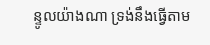ន្ទូលយ៉ាងណា ទ្រង់នឹងធ្វើតាម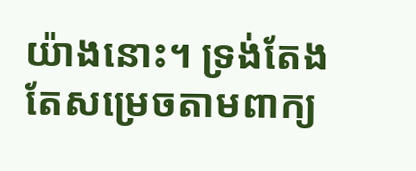យ៉ាងនោះ។ ទ្រង់តែងតែសម្រេចតាមពាក្យ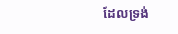ដែលទ្រង់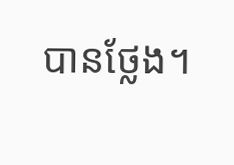បានថ្លែង។